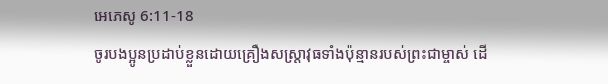អេភេសូ 6:11-18
ចូរបងប្អូនប្រដាប់ខ្លួនដោយគ្រឿងសស្ត្រាវុធទាំងប៉ុន្មានរបស់ព្រះជាម្ចាស់ ដើ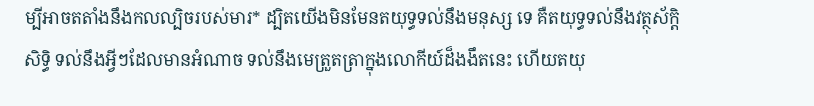ម្បីអាចតតាំងនឹងកលល្បិចរបស់មារ* ដ្បិតយើងមិនមែនតយុទ្ធទល់នឹងមនុស្ស ទេ គឺតយុទ្ធទល់នឹងវត្ថុស័ក្ដិសិទ្ធិ ទល់នឹងអ្វីៗដែលមានអំណាច ទល់នឹងមេត្រួតត្រាក្នុងលោកីយ៍ដ៏ងងឹតនេះ ហើយតយុ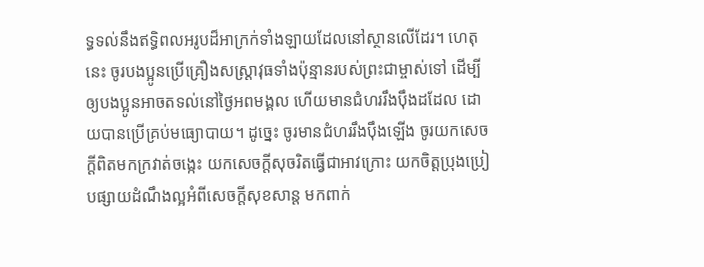ទ្ធទល់នឹងឥទ្ធិពលអរូបដ៏អាក្រក់ទាំងឡាយដែលនៅស្ថានលើដែរ។ ហេតុនេះ ចូរបងប្អូនប្រើគ្រឿងសស្ត្រាវុធទាំងប៉ុន្មានរបស់ព្រះជាម្ចាស់ទៅ ដើម្បីឲ្យបងប្អូនអាចតទល់នៅថ្ងៃអពមង្គល ហើយមានជំហររឹងប៉ឹងដដែល ដោយបានប្រើគ្រប់មធ្យោបាយ។ ដូច្នេះ ចូរមានជំហររឹងប៉ឹងឡើង ចូរយកសេចក្ដីពិតមកក្រវាត់ចង្កេះ យកសេចក្ដីសុចរិតធ្វើជាអាវក្រោះ យកចិត្តប្រុងប្រៀបផ្សាយដំណឹងល្អអំពីសេចក្ដីសុខសាន្ត មកពាក់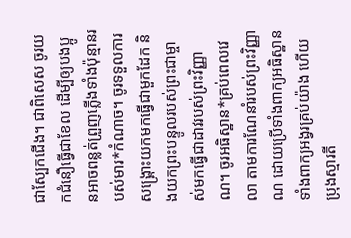ជាស្បែកជើង។ ជាពិសេស ចូរយកជំនឿធ្វើជាខែល ដើម្បីឲ្យបងប្អូនអាចពន្លត់ព្រួញភ្លើងទាំងប៉ុន្មានរបស់មារ*កំណាច។ ចូរទទួលការសង្គ្រោះយកមកធ្វើជាមួកដែក និងយកព្រះបន្ទូលរបស់ព្រះជាម្ចាស់មកធ្វើជាដាវរបស់ព្រះវិញ្ញាណ។ ចូរអធិស្ឋាន*គ្រប់ពេលវេលា តាមការណែនាំរបស់ព្រះវិញ្ញាណ ដោយប្រើទាំងពាក្យអធិស្ឋាន ទាំងពាក្យអង្វរគ្រប់យ៉ាង ហើយប្រុងស្មារតី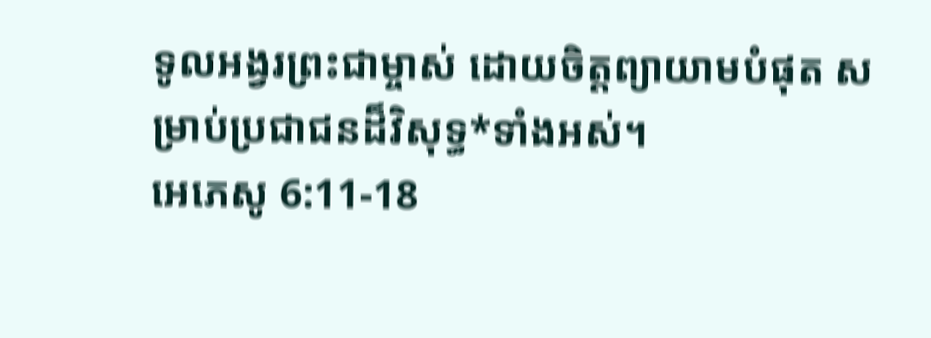ទូលអង្វរព្រះជាម្ចាស់ ដោយចិត្តព្យាយាមបំផុត សម្រាប់ប្រជាជនដ៏វិសុទ្ធ*ទាំងអស់។
អេភេសូ 6:11-18